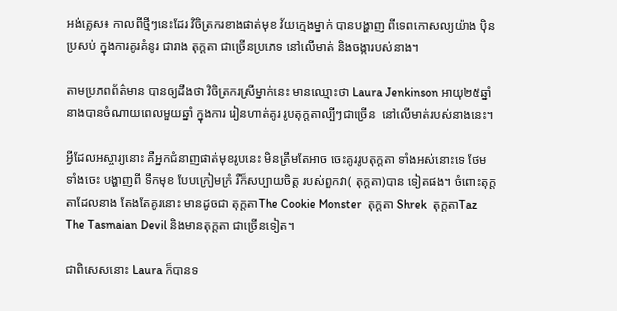អង់គ្លេស៖ កាលពីថ្មីៗនេះដែរ វិចិត្រករខាងផាត់មុខ វ័យក្មេងម្នាក់ បានបង្ហាញ ពីទេពកោសល្យយ៉ាង ប៉ិនប្រសប់ ក្នុងការគូរគំនូរ ជារាង តុក្តតា ជាច្រើនប្រភេទ នៅលើមាត់ និងចង្ការបស់នាង។

តាមប្រភពព័ត៌មាន បានឲ្យដឹងថា វិចិត្រករស្រីម្នាក់នេះ មានឈ្មោះថា Laura Jenkinson អាយុ២៥ឆ្នាំ នាងបានចំណាយពេលមួយឆ្នាំ ក្នុងការ រៀនហាត់គូរ រូបតុក្តតាល្បីៗជាច្រើន  នៅលើមាត់របស់នាងនេះ។

អ្វីដែលអស្ចារ្យនោះ គឺអ្នកជំនាញផាត់មុខរូបនេះ មិនត្រឹមតែអាច ចេះគូររូបតុក្តតា ទាំងអស់នោះទេ ថែមទាំងចេះ បង្ហាញពី ទឹកមុខ បែបក្រៀមក្រំ រឺក៏សប្បាយចិត្ត របស់ពួកវា( តុក្តតា)បាន ទៀតផង។ ចំពោះតុក្តតាដែលនាង តែងតែគូរនោះ មានដូចជា តុក្តតាThe Cookie Monster  តុក្តតា Shrek  តុក្តតាTaz The Tasmaian Devil និងមានតុក្តតា ជាច្រើនទៀត។

ជាពិសេសនោះ Laura ក៏បានទ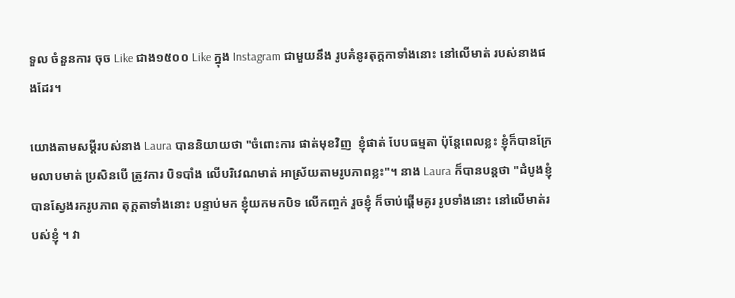ទួល ចំនួនការ ចុច Like ជាង១៥០០ Like ក្នុង Instagram ជាមួយនឹង រូបគំនូរតុក្តកាទាំងនោះ នៅលើមាត់ របស់នាងផងដែរ។

យោងតាមសម្តីរបស់នាង Laura បាននិយាយថា "ចំពោះការ ផាត់មុខវិញ  ខ្ញុំផាត់ បែបធម្មតា ប៉ុន្តែពេលខ្លះ ខ្ញុំក៏បានក្រែមលាបមាត់ ប្រសិនបើ ត្រូវការ បិទបាំង លើបរិវេណមាត់ អាស្រ័យតាមរូបភាពខ្លះ"។ នាង Laura ក៏បានបន្តថា "ដំបូងខ្ញុំ បានស្វែងរករូបភាព តុក្តតាទាំងនោះ បន្ទាប់មក ខ្ញុំយកមកបិទ លើកញ្ចក់ រួចខ្ញុំ ក៏ចាប់ផ្តើមគូរ រូបទាំងនោះ នៅលើមាត់របស់ខ្ញុំ ។ វា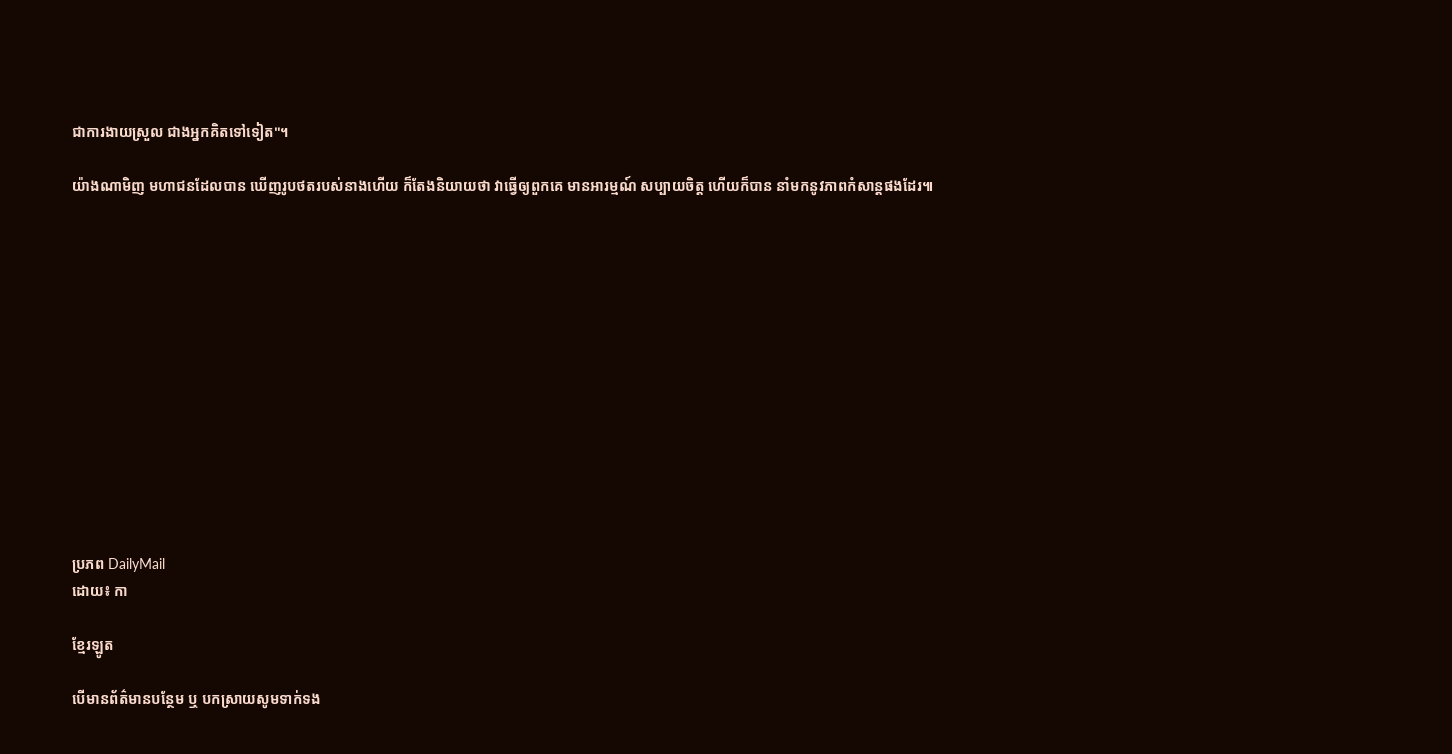ជាការងាយស្រួល ជាងអ្នកគិតទៅទៀត"។

យ៉ាងណាមិញ មហាជនដែលបាន ឃើញរូបថតរបស់នាងហើយ ក៏តែងនិយាយថា វាធ្វើឲ្យពួកគេ មានអារម្មណ៍ សប្បាយចិត្ត ហើយក៏បាន នាំមកនូវភាពកំសាន្តផងដែរ៕













ប្រភព DailyMail
ដោយ៖ កា

ខ្មែរឡូត

បើមានព័ត៌មានបន្ថែម ឬ បកស្រាយសូមទាក់ទង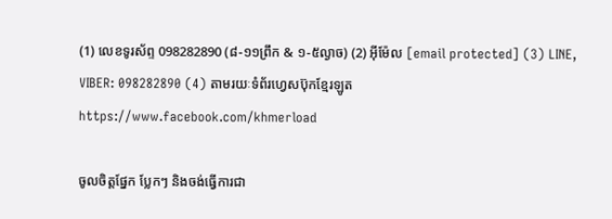(1) លេខទូរស័ព្ទ 098282890 (៨-១១ព្រឹក & ១-៥ល្ងាច) (2) អ៊ីម៉ែល [email protected] (3) LINE, VIBER: 098282890 (4) តាមរយៈទំព័រហ្វេសប៊ុកខ្មែរឡូត https://www.facebook.com/khmerload

ចូលចិត្តផ្នែក ប្លែកៗ និងចង់ធ្វើការជា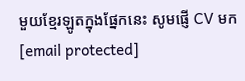មួយខ្មែរឡូតក្នុងផ្នែកនេះ សូមផ្ញើ CV មក [email protected]